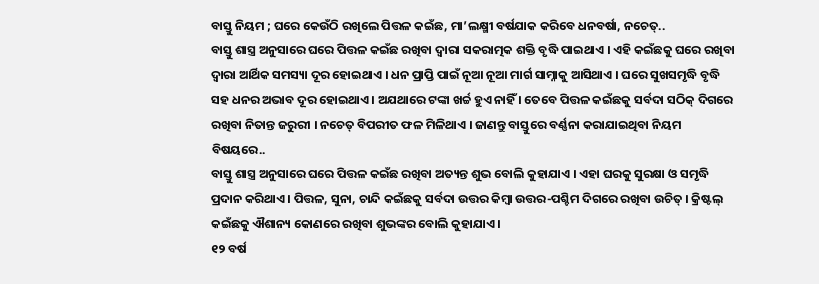ବାସ୍ତୁ ନିୟମ ; ଘରେ କେଉଁଠି ରଖିଲେ ପିତ୍ତଳ କଇଁଛ, ମା’ଲକ୍ଷ୍ମୀ ବର୍ଷଯାକ କରିବେ ଧନବର୍ଷା, ନଚେତ୍..
ବାସ୍ତୁ ଶାସ୍ତ୍ର ଅନୁସାରେ ଘରେ ପିତ୍ତଳ କଇଁଛ ରଖିବା ଦ୍ୱାରା ସକରାତ୍ମକ ଶକ୍ତି ବୃଦ୍ଧି ପାଇଥାଏ । ଏହି କଇଁଛକୁ ଘରେ ରଖିବା ଦ୍ୱାରା ଆର୍ଥିକ ସମସ୍ୟା ଦୂର ହୋଇଥାଏ । ଧନ ପ୍ରାପ୍ତି ପାଇଁ ନୂଆ ନୂଆ ମାର୍ଗ ସାମ୍ନାକୁ ଆସିଥାଏ । ଘରେ ସୁଖସମୃଦ୍ଧି ବୃଦ୍ଧି ସହ ଧନର ଅଭାବ ଦୂର ହୋଇଥାଏ । ଅଯଥାରେ ଟଙ୍କା ଖର୍ଚ୍ଚ ହୁଏ ନାହିଁ । ତେବେ ପିତ୍ତଳ କଇଁଛକୁ ସର୍ବଦା ସଠିକ୍ ଦିଗରେ ରଖିବା ନିତାନ୍ତ ଜରୁରୀ । ନଚେତ୍ ବିପରୀତ ଫଳ ମିଳିଥାଏ । ଜାଣନ୍ତୁ ବାସ୍ତୁରେ ବର୍ଣ୍ଣନା କରାଯାଇଥିବା ନିୟମ ବିଷୟରେ..
ବାସ୍ତୁ ଶାସ୍ତ୍ର ଅନୁସାରେ ଘରେ ପିତ୍ତଳ କଇଁଛ ରଖିବା ଅତ୍ୟନ୍ତ ଶୁଭ ବୋଲି କୁହାଯାଏ । ଏହା ଘରକୁ ସୁରକ୍ଷା ଓ ସମୃଦ୍ଧି ପ୍ରଦାନ କରିଥାଏ । ପିତ୍ତଳ, ସୁନା, ଚାନ୍ଦି କଇଁଛକୁ ସର୍ବଦା ଉତ୍ତର କିମ୍ବା ଉତ୍ତର-ପଶ୍ଚିମ ଦିଗରେ ରଖିବା ଉଚିତ୍ । କ୍ରିଷ୍ଟଲ୍ କଇଁଛକୁ ଐଶାନ୍ୟ କୋଣରେ ରଖିବା ଶୁଭଙ୍କର ବୋଲି କୁହାଯାଏ ।
୧୨ ବର୍ଷ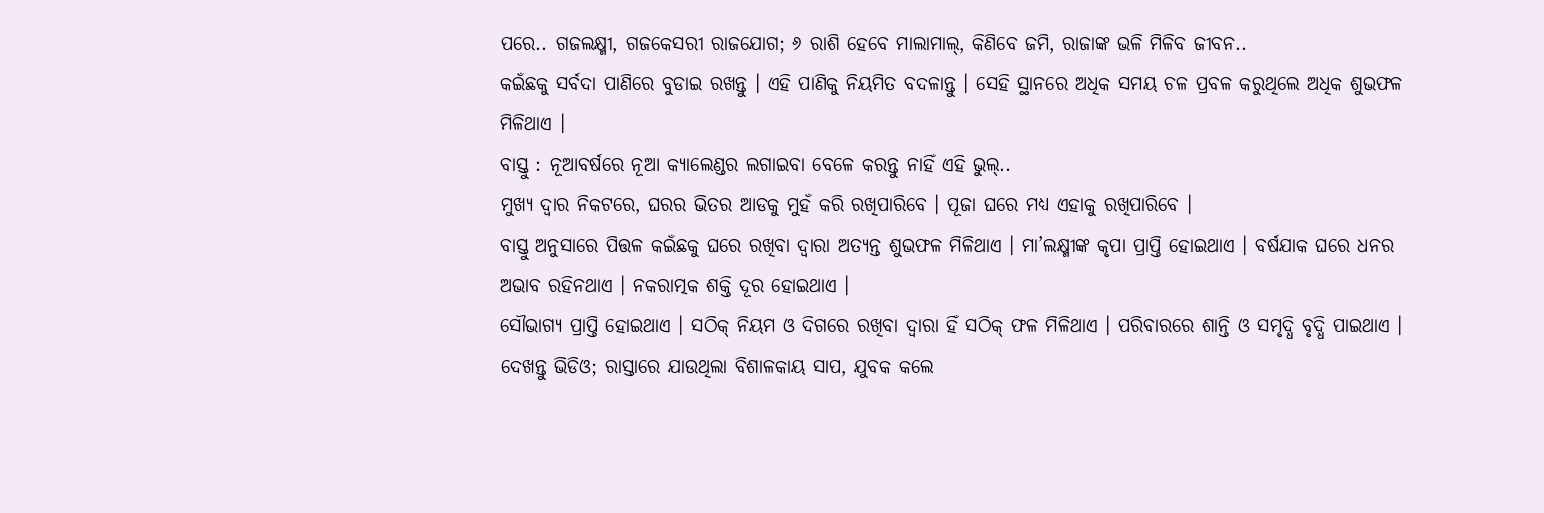ପରେ.. ଗଜଲକ୍ଷ୍ମୀ, ଗଜକେସରୀ ରାଜଯୋଗ; ୬ ରାଶି ହେବେ ମାଲାମାଲ୍, କିଣିବେ ଜମି, ରାଜାଙ୍କ ଭଳି ମିଳିବ ଜୀବନ..
କଇଁଛକୁ ସର୍ବଦା ପାଣିରେ ବୁଡାଇ ରଖନ୍ତୁ । ଏହି ପାଣିକୁ ନିୟମିତ ବଦଳାନ୍ତୁ । ସେହି ସ୍ଥାନରେ ଅଧିକ ସମୟ ଚଳ ପ୍ରବଳ କରୁଥିଲେ ଅଧିକ ଶୁଭଫଳ ମିଳିଥାଏ ।
ବାସ୍ତୁ : ନୂଆବର୍ଷରେ ନୂଆ କ୍ୟାଲେଣ୍ଡର ଲଗାଇବା ବେଳେ କରନ୍ତୁ ନାହିଁ ଏହି ଭୁଲ୍..
ମୁଖ୍ୟ ଦ୍ୱାର ନିକଟରେ, ଘରର ଭିତର ଆଡକୁ ମୁହଁ କରି ରଖିପାରିବେ । ପୂଜା ଘରେ ମଧ୍ୟ ଏହାକୁ ରଖିପାରିବେ ।
ବାସ୍ତୁ ଅନୁସାରେ ପିତ୍ତଳ କଇଁଛକୁ ଘରେ ରଖିବା ଦ୍ୱାରା ଅତ୍ୟନ୍ତ ଶୁଭଫଳ ମିଳିଥାଏ । ମା’ଲକ୍ଷ୍ମୀଙ୍କ କୃପା ପ୍ରାପ୍ତି ହୋଇଥାଏ । ବର୍ଷଯାକ ଘରେ ଧନର ଅଭାବ ରହିନଥାଏ । ନକରାତ୍ମକ ଶକ୍ତି ଦୂର ହୋଇଥାଏ ।
ସୌଭାଗ୍ୟ ପ୍ରାପ୍ତି ହୋଇଥାଏ । ସଠିକ୍ ନିୟମ ଓ ଦିଗରେ ରଖିବା ଦ୍ୱାରା ହିଁ ସଠିକ୍ ଫଳ ମିଳିଥାଏ । ପରିବାରରେ ଶାନ୍ତି ଓ ସମୃଦ୍ଧି ବୃଦ୍ଧି ପାଇଥାଏ ।
ଦେଖନ୍ତୁ ଭିଡିଓ; ରାସ୍ତାରେ ଯାଉଥିଲା ବିଶାଳକାୟ ସାପ, ଯୁବକ କଲେ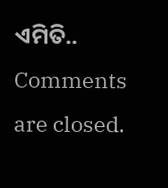ଏମିତି..
Comments are closed.